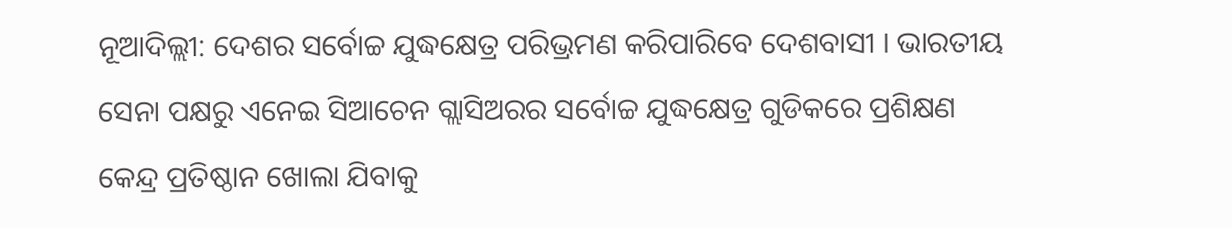ନୂଆଦିଲ୍ଲୀ: ଦେଶର ସର୍ବୋଚ୍ଚ ଯୁଦ୍ଧକ୍ଷେତ୍ର ପରିଭ୍ରମଣ କରିପାରିବେ ଦେଶବାସୀ । ଭାରତୀୟ ସେନା ପକ୍ଷରୁ ଏନେଇ ସିଆଚେନ ଗ୍ଲାସିଅରର ସର୍ବୋଚ୍ଚ ଯୁଦ୍ଧକ୍ଷେତ୍ର ଗୁଡିକରେ ପ୍ରଶିକ୍ଷଣ କେନ୍ଦ୍ର ପ୍ରତିଷ୍ଠାନ ଖୋଲା ଯିବାକୁ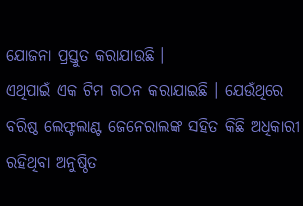ଯୋଜନା ପ୍ରସ୍ତୁତ କରାଯାଉଛି ।
ଏଥିପାଇଁ ଏକ ଟିମ ଗଠନ କରାଯାଇଛି । ଯେଉଁଥିରେ ବରିଷ୍ଠ ଲେଫ୍ଟଲାଣ୍ଟ ଜେନେରାଲଙ୍କ ସହିତ କିଛି ଅଧିକାରୀ ରହିଥିବା ଅନୁଷ୍ଠିତ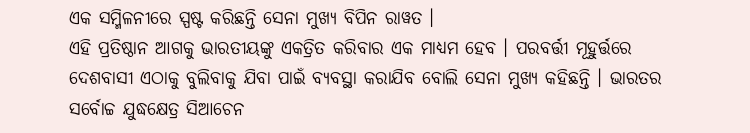ଏକ ସମ୍ମିଳନୀରେ ସ୍ପଷ୍ଟ କରିଛନ୍ତି ସେନା ମୁଖ୍ୟ ବିପିନ ରାୱତ ।
ଏହି ପ୍ରତିଷ୍ଠାନ ଆଗକୁ ଭାରତୀୟଙ୍କୁ ଏକତ୍ରିତ କରିବାର ଏକ ମାଧ୍ୟମ ହେବ । ପରବର୍ତ୍ତୀ ମୂହୁର୍ତ୍ତରେ ଦେଶବାସୀ ଏଠାକୁ ବୁଲିବାକୁ ଯିବା ପାଇଁ ବ୍ୟବସ୍ଥା କରାଯିବ ବୋଲି ସେନା ମୁଖ୍ୟ କହିଛନ୍ତି । ଭାରତର ସର୍ବୋଚ୍ଚ ଯୁଦ୍ଧକ୍ଷେତ୍ର ସିଆଚେନ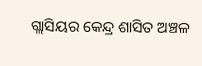ଗ୍ଲାସିୟର କେନ୍ଦ୍ର ଶାସିତ ଅଞ୍ଚଳ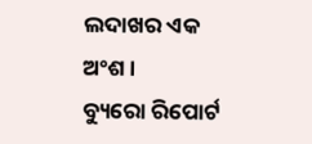ଲଦାଖର ଏକ ଅଂଶ ।
ବ୍ୟୁରୋ ରିପୋର୍ଟ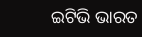ଇଟିଭି ଭାରତ